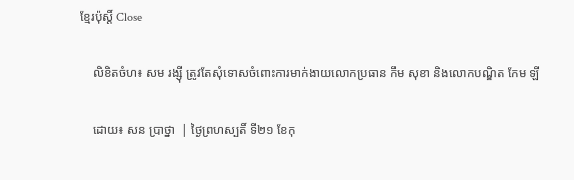ខ្មែរប៉ុស្ដិ៍ Close

    លិខិតចំហ៖ សម រង្ស៊ី ត្រូវតែសុំទោសចំពោះការមាក់ងាយលោកប្រធាន កឹម សុខា និងលោកបណ្ឌិត កែម ឡី

    ដោយ៖ សន ប្រាថ្នា  | ថ្ងៃព្រហស្បតិ៍ ទី២១ ខែកុ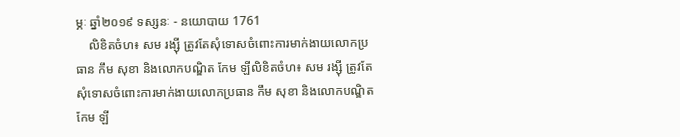ម្ភៈ ឆ្នាំ២០១៩ ទស្សនៈ - នយោបាយ 1761
    លិខិតចំហ៖ សម រង្ស៊ី ត្រូវតែសុំទោសចំពោះការមាក់ងាយលោកប្រធាន កឹម សុខា និងលោកបណ្ឌិត កែម ឡីលិខិតចំហ៖ សម រង្ស៊ី ត្រូវតែសុំទោសចំពោះការមាក់ងាយលោកប្រធាន កឹម សុខា និងលោកបណ្ឌិត កែម ឡី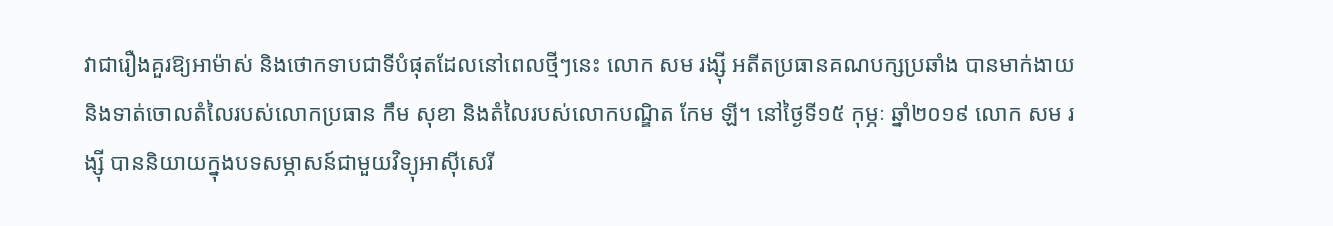វាជារឿងគួរឱ្យអាម៉ាស់ និងថោកទាបជាទីបំផុតដែលនៅពេលថ្មីៗនេះ លោក សម រង្ស៊ី អតីតប្រធានគណបក្សប្រឆាំង បានមាក់ងាយ និងទាត់ចោលតំលៃរបស់លោកប្រធាន កឹម សុខា និងតំលៃរបស់លោកបណ្ឌិត កែម ឡី។ នៅថ្ងៃទី១៥ កុម្ភៈ ឆ្នាំ២០១៩ លោក សម រង្ស៊ី បាននិយាយក្នុងបទសម្ភាសន៍ជាមួយវិទ្យុអាស៊ីសេរី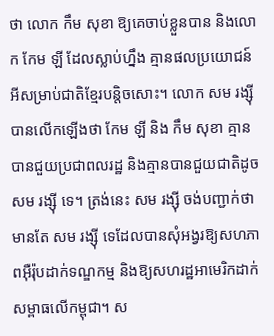ថា លោក កឹម សុខា ឱ្យគេចាប់ខ្លួនបាន និងលោក កែម ឡី ដែលស្លាប់ហ្នឹង គ្មានផលប្រយោជន៍អីសម្រាប់ជាតិខ្មែរបន្តិចសោះ។ លោក សម រង្ស៊ី បានលើកឡើងថា កែម ឡី និង កឹម សុខា គ្មានបានជួយប្រជាពលរដ្ឋ និងគ្មានបានជួយជាតិដូច សម រង្ស៊ី ទេ។ ត្រង់នេះ សម រង្ស៊ី ចង់បញ្ជាក់ថា មានតែ សម រង្ស៊ី ទេដែលបានសុំអង្វរឱ្យសហភាពអ៊ឺរ៉ុបដាក់ទណ្ឌកម្ម និងឱ្យសហរដ្ឋអាមេរិកដាក់សម្ពាធលើកម្ពុជា។ ស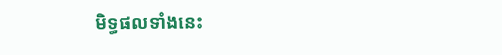មិទ្ធផលទាំងនេះ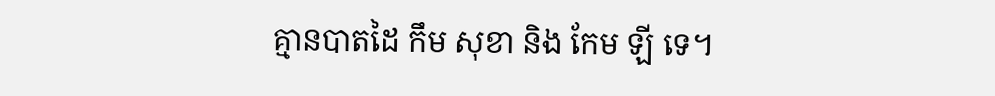គ្មានបាតដៃ កឹម សុខា និង កែម ឡី ទេ។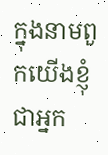ក្នុងនាមពួកយើងខ្ញុំ ជាអ្នក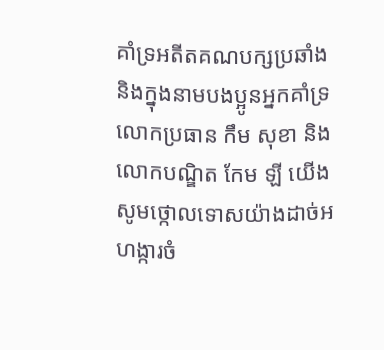គាំទ្រអតីតគណបក្សប្រឆាំង និងក្នុងនាមបងប្អូនអ្នកគាំទ្រលោកប្រធាន កឹម សុខា និងលោកបណ្ឌិត កែម ឡី យើងសូមថ្កោលទោសយ៉ាងដាច់អហង្ការចំ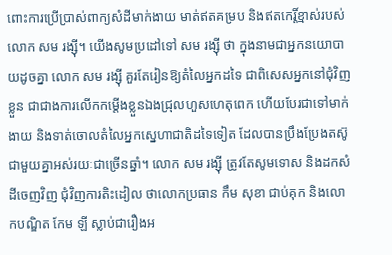ពោះការប្រើប្រាស់ពាក្យសំដីមាក់ងាយ មាត់ឥតគម្រប និងឥតកេរ្តិ៍ខ្មាស់របស់ លោក សម រង្ស៊ី។ យើងសូមប្រដៅទៅ សម រង្ស៊ី ថា ក្នុងនាមជាអ្នកនយោបាយដូចគ្នា លោក សម រង្ស៊ី គួរតែរៀនឱ្យតំលៃអ្នកដទៃ ជាពិសេសអ្នកនៅជុំវិញខ្លួន ជាជាងការលើកកម្តើងខ្លួនឯងជ្រុលហួសហេតុពេក ហើយបែរជាទៅមាក់ងាយ និងទាត់ចោលតំលៃអ្នកស្នេហាជាតិដទៃទៀត ដែលបានប្រឹងប្រែងតស៊ូជាមួយគ្នាអស់រយៈជាច្រើនឆ្នាំ។ លោក សម រង្ស៊ី ត្រូវតែសូមទោស និងដកសំដីចេញវិញ ជុំវិញការតិះដៀល ថាលោកប្រធាន កឹម សុខា ជាប់គុក និងលោកបណ្ឌិត កែម ឡី ស្លាប់ជារឿងអ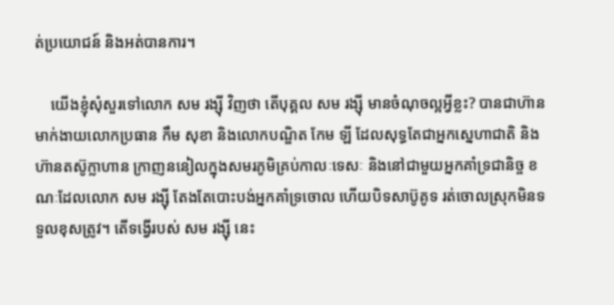ត់ប្រយោជន៍ និងអត់បានការ។

    យើងខ្ញុំសុំសួរទៅលោក សម រង្ស៊ី វិញថា តើបុគ្គល សម រង្ស៊ី មានចំណុចល្អអ្វីខ្លះ? បានជាហ៊ានមាក់ងាយលោកប្រធាន កឹម សុខា និងលោកបណ្ឌិត កែម ឡី ដែលសុទ្ធតែជាអ្នកស្នេហាជាតិ និងហ៊ានតស៊ូក្លាហាន ក្រាញននៀលក្នុងសមរភូមិគ្រប់កាលៈទេសៈ និងនៅជាមួយអ្នកគាំទ្រជានិច្ច ខណៈដែលលោក សម រង្ស៊ី តែងតែបោះបង់អ្នកគាំទ្រចោល ហើយបិទសាប៊ូគូទ រត់ចោលស្រុកមិនទទួលខុសត្រូវ។ តើទង្វើរបស់ សម រង្ស៊ី នេះ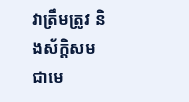វាត្រឹមត្រូវ និងស័ក្តិសមជាមេ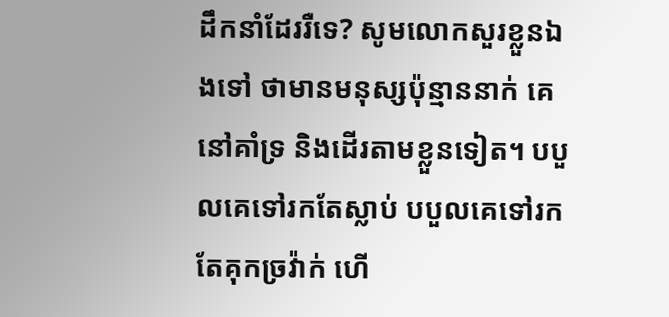ដឹកនាំដែររឺទេ? សូមលោកសួរខ្លួនឯងទៅ ថាមានមនុស្សប៉ុន្មាននាក់ គេនៅគាំទ្រ និងដើរតាមខ្លួនទៀត។ បបួលគេទៅរកតែស្លាប់ បបួលគេទៅរកតែគុកច្រវ៉ាក់ ហើ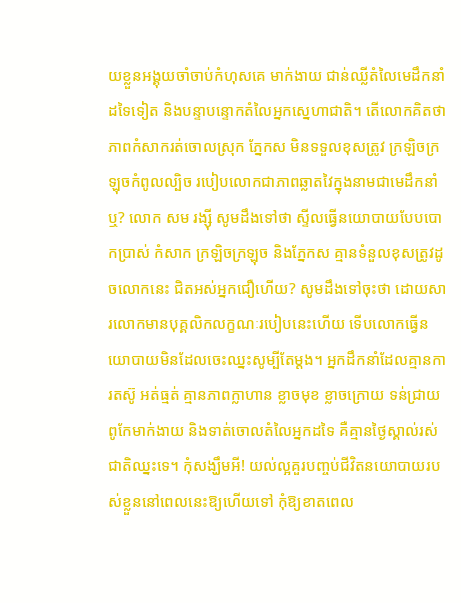យខ្លួនអង្គុយចាំចាប់កំហុសគេ មាក់ងាយ ជាន់ឈ្លីតំលៃមេដឹកនាំដទៃទៀត និងបន្ទាបន្ទោកតំលៃអ្នកស្នេហាជាតិ។ តើលោកគិតថា ភាពកំសាករត់ចោលស្រុក ភ្នែកស មិនទទួលខុសត្រូវ ក្រឡិចក្រឡុចកំពូលល្បិច របៀបលោកជាភាពឆ្លាតវៃក្នុងនាមជាមេដឹកនាំឬ? លោក សម រង្ស៊ី សូមដឹងទៅថា ស្ទីលធ្វើនយោបាយបែបបោកប្រាស់ កំសាក ក្រឡិចក្រឡុច និងភ្នែកស គ្មានទំនួលខុសត្រូវដូចលោកនេះ ជិតអស់អ្នកជឿហើយ? សូមដឹងទៅចុះថា ដោយសារលោកមានបុគ្គលិកលក្ខណៈរបៀបនេះហើយ ទើបលោកធ្វើនយោបាយមិនដែលចេះឈ្នះសូម្បីតែម្តង។ អ្នកដឹកនាំដែលគ្មានការតស៊ូ អត់ធ្មត់ គ្មានភាពក្លាហាន ខ្លាចមុខ ខ្លាចក្រោយ ទន់ជ្រាយ ពូកែមាក់ងាយ និងទាត់ចោលតំលៃអ្នកដទៃ គឺគ្មានថ្ងៃស្គាល់រស់ជាតិឈ្នះទេ។ កុំសង្ឃឹមអី! យល់ល្អគួរបញ្ចប់ជីវិតនយោបាយរបស់ខ្លួននៅពេលនេះឱ្យហើយទៅ កុំឱ្យខាតពេល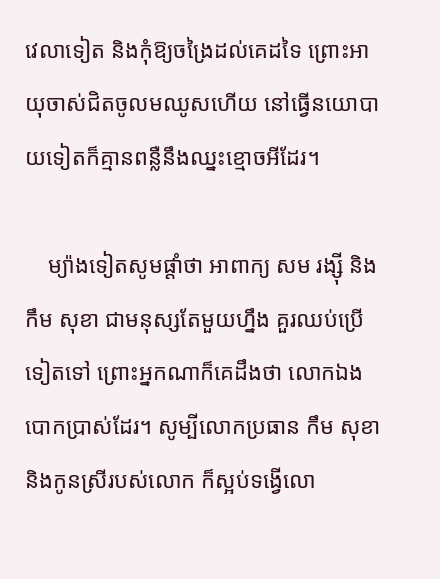វេលាទៀត និងកុំឱ្យចង្រៃដល់គេដទៃ ព្រោះអាយុចាស់ជិតចូលមឈូសហើយ នៅធ្វើនយោបាយទៀតក៏គ្មានពន្លឺនឹងឈ្នះខ្មោចអីដែរ។

    ម្យ៉ាងទៀតសូមផ្តាំថា អាពាក្យ សម រង្ស៊ី និងកឹម សុខា ជាមនុស្សតែមួយហ្នឹង គួរឈប់ប្រើទៀតទៅ ព្រោះអ្នកណាក៏គេដឹងថា លោកឯងបោកប្រាស់ដែរ។ សូម្បីលោកប្រធាន កឹម សុខា និងកូនស្រីរបស់លោក ក៏ស្អប់ទង្វើលោ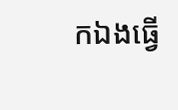កឯងធ្វើ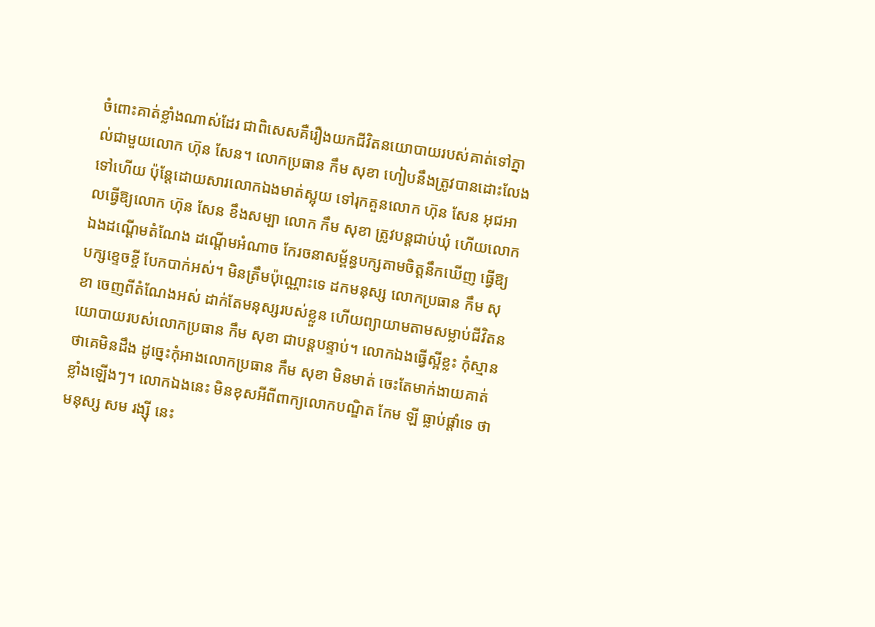ចំពោះគាត់ខ្លាំងណាស់ដែរ ជាពិសេសគឺរឿងយកជីវិតនយោបាយរបស់គាត់ទៅភ្នាល់ជាមួយលោក ហ៊ុន សែន។ លោកប្រធាន កឹម សុខា ហៀបនឹងត្រូវបានដោះលែងទៅហើយ ប៉ុន្តែដោយសារលោកឯងមាត់ស្អុយ ទៅរុកគួនលោក ហ៊ុន សែន អុជអាលធ្វើឱ្យលោក ហ៊ុន សែន ខឹងសម្បា លោក កឹម សុខា ត្រូវបន្តជាប់ឃុំ ហើយលោកឯងដណ្តើមតំណែង ដណ្តើមអំណាច កែរចនាសម័្ពន្ធបក្សតាមចិត្តនឹកឃើញ ធ្វើឱ្យបក្សខ្ទេចខ្ចី បែកបាក់អស់។ មិនត្រឹមប៉ុណ្ណោះទេ ដកមនុស្ស លោកប្រធាន កឹម សុខា ចេញពីតំណែងអស់ ដាក់តែមនុស្សរបស់ខ្លួន ហើយព្យាយាមតាមសម្លាប់ជីវិតនយោបាយរបស់លោកប្រធាន កឹម សុខា ជាបន្តបន្ទាប់។ លោកឯងធ្វើស្អីខ្លះ កុំស្មានថាគេមិនដឹង ដូច្នេះកុំអាងលោកប្រធាន កឹម សុខា មិនមាត់ ចេះតែមាក់ងាយគាត់ខ្លាំងឡើងៗ។ លោកឯងនេះ មិនខុសអីពីពាក្យលោកបណ្ឌិត កែម ឡី ធ្លាប់ផ្តាំទេ ថាមនុស្ស សម រង្ស៊ី នេះ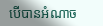បើបានអំណាច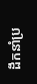ដឹកនាំប្រ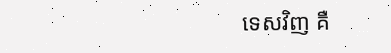ទេសវិញ គឺ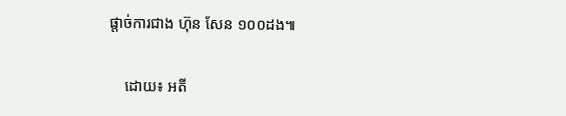ផ្តាច់ការជាង ហ៊ុន សែន ១០០ដង៕

    ដោយ៖ អតី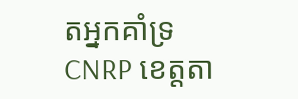តអ្នកគាំទ្រ CNRP ខេត្តតា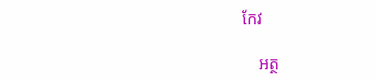កែវ

    អត្ថ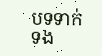បទទាក់ទង